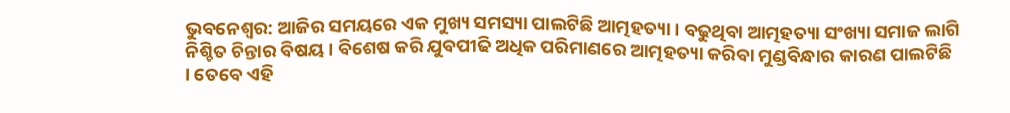ଭୁବନେଶ୍ବର: ଆଜିର ସମୟରେ ଏକ ମୁଖ୍ୟ ସମସ୍ୟା ପାଲଟିଛି ଆତ୍ମହତ୍ୟା । ବଢୁଥିବା ଆତ୍ମହତ୍ୟା ସଂଖ୍ୟା ସମାଜ ଲାଗି ନିଶ୍ଚିତ ଚିନ୍ତାର ବିଷୟ । ବିଶେଷ କରି ଯୁବପୀଢି ଅଧିକ ପରିମାଣରେ ଆତ୍ମହତ୍ୟା କରିବା ମୁଣ୍ଡବିନ୍ଧାର କାରଣ ପାଲଟିଛି । ତେବେ ଏହି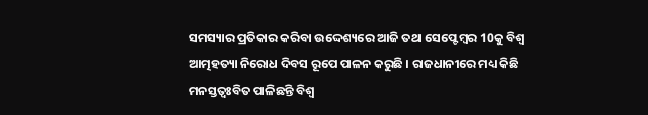ସମସ୍ୟାର ପ୍ରତିକାର କରିବା ଉଦ୍ଦେଶ୍ୟରେ ଆଜି ତଥା ସେପ୍ଟେମ୍ବର 10କୁ ବିଶ୍ବ ଆତ୍ମହତ୍ୟା ନିରୋଧ ଦିବସ ରୂପେ ପାଳନ କରୁଛି । ରାଜଧାନୀରେ ମଧ୍ୟ କିଛି ମନସ୍ତତ୍ବଃବିତ ପାଳିଛନ୍ତି ବିଶ୍ବ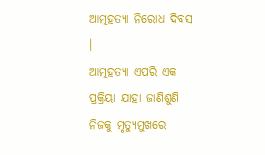ଆତ୍ମହତ୍ୟା ନିରୋଧ ଦିବସ ।
ଆତ୍ମହତ୍ୟା ଏପରି ଏକ ପ୍ରକ୍ରିୟା ଯାହା ଜାଣିଶୁଣି ନିଜକୁ ମୃତ୍ୟୁମୁଖରେ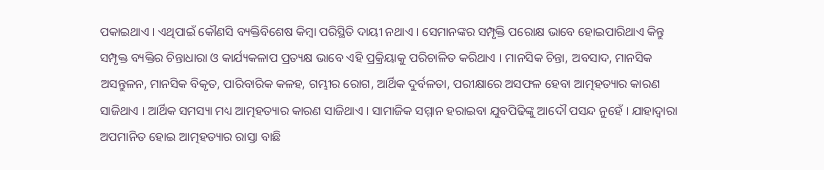ପକାଇଥାଏ । ଏଥିପାଇଁ କୌଣସି ବ୍ୟକ୍ତିବିଶେଷ କିମ୍ବା ପରିସ୍ଥିତି ଦାୟୀ ନଥାଏ । ସେମାନଙ୍କର ସମ୍ପୃକ୍ତି ପରୋକ୍ଷ ଭାବେ ହୋଇପାରିଥାଏ କିନ୍ତୁ ସମ୍ପୃକ୍ତ ବ୍ୟକ୍ତିର ଚିନ୍ତାଧାରା ଓ କାର୍ଯ୍ୟକଳାପ ପ୍ରତ୍ୟକ୍ଷ ଭାବେ ଏହି ପ୍ରକ୍ରିୟାକୁ ପରିଚାଳିତ କରିଥାଏ । ମାନସିକ ଚିନ୍ତା, ଅବସାଦ, ମାନସିକ ଅସନ୍ତୁଳନ, ମାନସିକ ବିକୃତ, ପାରିବାରିକ କଳହ, ଗମ୍ଭୀର ରୋଗ, ଆର୍ଥିକ ଦୁର୍ବଳତା, ପରୀକ୍ଷାରେ ଅସଫଳ ହେବା ଆତ୍ମହତ୍ୟାର କାରଣ ସାଜିଥାଏ । ଆର୍ଥିକ ସମସ୍ୟା ମଧ୍ୟ ଆତ୍ମହତ୍ୟାର କାରଣ ସାଜିଥାଏ । ସାମାଜିକ ସମ୍ମାନ ହରାଇବା ଯୁବପିଢିଙ୍କୁ ଆଦୌ ପସନ୍ଦ ନୁହେଁ । ଯାହାଦ୍ବାରା ଅପମାନିତ ହୋଇ ଆତ୍ମହତ୍ୟାର ରାସ୍ତା ବାଛି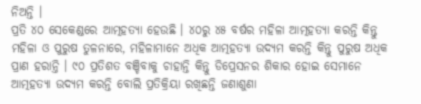ନିଅନ୍ତି ।
ପ୍ରତି ୪୦ ସେକେଣ୍ଡରେ ଆତ୍ମହତ୍ୟା ହେଉଛି । ୪୦ରୁ ୪୫ ବର୍ଷର ମହିଳା ଆତ୍ମହତ୍ୟା କରନ୍ତି କିନ୍ତୁ ମହିଳା ଓ ପୁରୁଷ ତୁଳନାରେ, ମହିଳାମାନେ ଅଧିକ ଆତ୍ମହତ୍ୟା ଉଦ୍ୟମ କରନ୍ତି କିନ୍ତୁ ପୁରୁଷ ଅଧିକ ପ୍ରାଣ ହରାନ୍ତି । ୯୦ ପ୍ରତିଶତ ବଞ୍ଚିବାକୁ ଚାହାନ୍ତି କିନ୍ତୁ ଡିପ୍ରେସନର ଶିକାର ହୋଇ ସେମାନେ ଆତ୍ମହତ୍ୟା ଉଦ୍ୟମ କରନ୍ତି ବୋଲି ପ୍ରତିକ୍ରିୟା ରଖିଛନ୍ତି ଜଣାଶୁଣା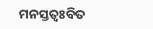ମନସ୍ତତ୍ବଃବିତ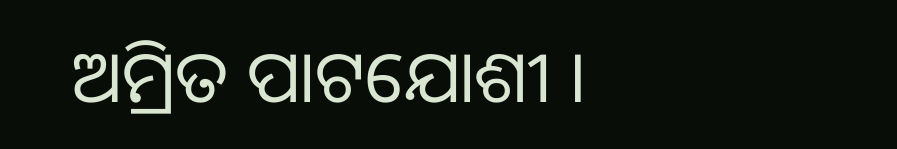ଅମ୍ରିତ ପାଟଯୋଶୀ ।